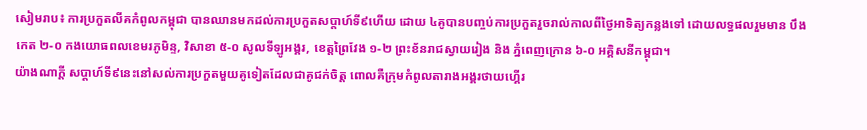សៀមរាប៖ ការប្រកួតលីគកំពូលកម្ពុជា បានឈានមកដល់ការប្រកួតសប្តាហ៍ទី៩ហើយ ដោយ ៤គូបានបញ្ចប់ការប្រកួតរួចរាល់កាលពីថ្ងៃអាទិត្យកន្លងទៅ ដោយលទ្ធផលរួមមាន បឹងកេត ២-០ កងយោធពលខេមរភូមិន្ទ, វិសាខា ៥-០ សូលទីឡូអង្គរ, ខេត្តព្រៃវែង ១-២ ព្រះខ័នរាជស្វាយរៀង និង ភ្នំពេញក្រោន ៦-០ អគ្គិសនីកម្ពុជា។
យ៉ាងណាក្តី សប្តាហ៍ទី៩នេះនៅសល់ការប្រកួតមួយគូទៀតដែលជាគូជក់ចិត្ត ពោលគឺក្រុមកំពូលតារាងអង្គរថាយហ្គើរ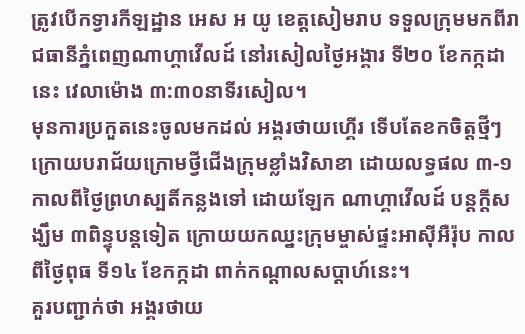ត្រូវបើកទ្វារកីឡដ្ឋាន អេស អ យូ ខេត្តសៀមរាប ទទួលក្រុមមកពីរាជធានីភ្នំពេញណាហ្គាវើលដ៍ នៅរសៀលថ្ងៃអង្គារ ទី២០ ខែកក្កដានេះ វេលាម៉ោង ៣:៣០នាទីរសៀល។
មុនការប្រកួតនេះចូលមកដល់ អង្គរថាយហ្គើរ ទើបតែខកចិត្តថ្មីៗ ក្រោយបរាជ័យក្រោមថ្វីជើងក្រុមខ្លាំងវិសាខា ដោយលទ្ធផល ៣-១ កាលពីថ្ងៃព្រហស្បតិ៍កន្លងទៅ ដោយឡែក ណាហ្គាវើលដ៍ បន្តក្តីសង្ឃឹម ៣ពិន្ទុបន្តទៀត ក្រោយយកឈ្នះក្រុមម្ចាស់ផ្ទះអាស៊ីអឺរ៉ុប កាលពីថ្ងៃពុធ ទី១៤ ខែកក្កដា ពាក់កណ្តាលសប្តាហ៍នេះ។
គួរបញ្ជាក់ថា អង្គរថាយ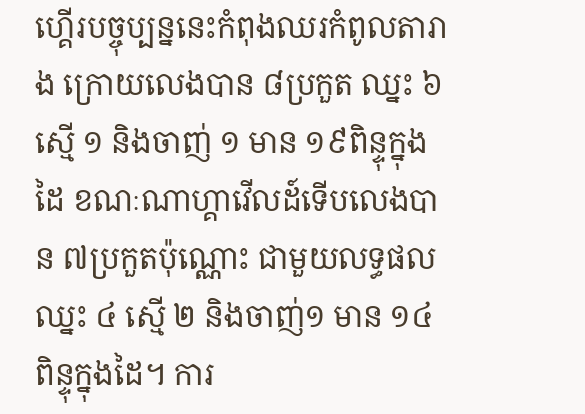ហ្គើរបច្ចុប្បន្ននេះកំពុងឈរកំពូលតារាង ក្រោយលេងបាន ៨ប្រកួត ឈ្នះ ៦ ស្មើ ១ និងចាញ់ ១ មាន ១៩ពិន្ទុក្នុងដៃ ខណៈណាហ្គាវើលដ៍ទើបលេងបាន ៧ប្រកួតប៉ុណ្ណោះ ជាមួយលទ្ធផលឈ្នះ ៤ ស្មើ ២ និងចាញ់១ មាន ១៤ពិន្ទុក្នុងដៃ។ ការ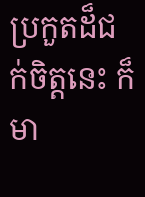ប្រកួតដ៏ជក់ចិត្តនេះ ក៏មា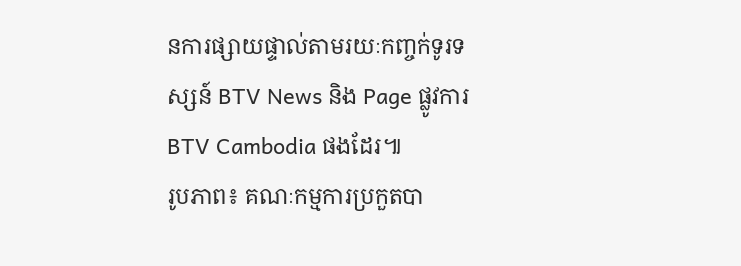នការផ្សាយផ្ទាល់តាមរយៈកញ្ចក់ទូរទស្សន៍ BTV News និង Page ផ្លូវការ BTV Cambodia ផងដែរ៕
រូបភាព៖ គណៈកម្មការប្រកួតបា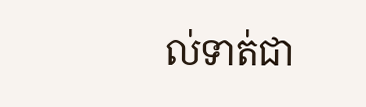ល់ទាត់ជា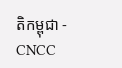តិកម្ពុជា - CNCC